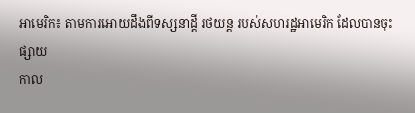អាមេរិក៖ តាមការអោយដឹងពីទស្សនាដ្ដី រថយន្ដ របស់សហរដ្ឋអាមេរិក ដែលបានចុះផ្សាយ
កាល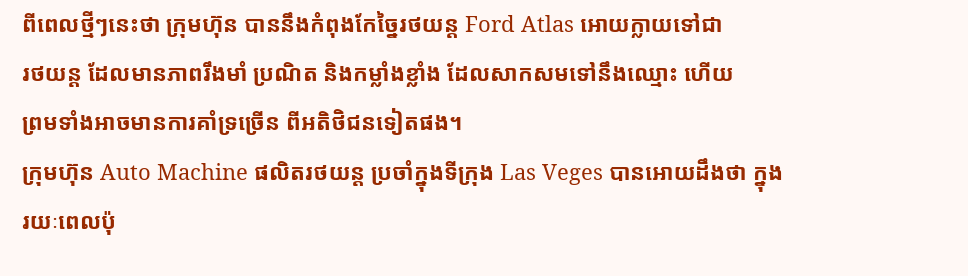ពីពេលថ្មីៗនេះថា ក្រុមហ៊ុន បាននឹងកំពុងកែច្នៃរថយន្ដ Ford Atlas អោយក្លាយទៅជា
រថយន្ដ ដែលមានភាពរឹងមាំ ប្រណិត និងកម្លាំងខ្លាំង ដែលសាកសមទៅនឹងឈ្មោះ ហើយ
ព្រមទាំងអាចមានការគាំទ្រច្រើន ពីអតិថិជនទៀតផង។
ក្រុមហ៊ុន Auto Machine ផលិតរថយន្ដ ប្រចាំក្នុងទីក្រុង Las Veges បានអោយដឹងថា ក្នុង
រយៈពេលប៉ុ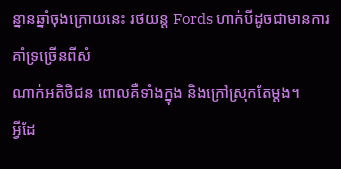ន្នានឆ្នាំចុងក្រោយនេះ រថយន្ដ Fords ហាក់បីដូចជាមានការគាំទ្រច្រើនពីសំ
ណាក់អតិថិជន ពោលគឺទាំងក្នុង និងក្រៅស្រុកតែម្ដង។
អ្វីដែ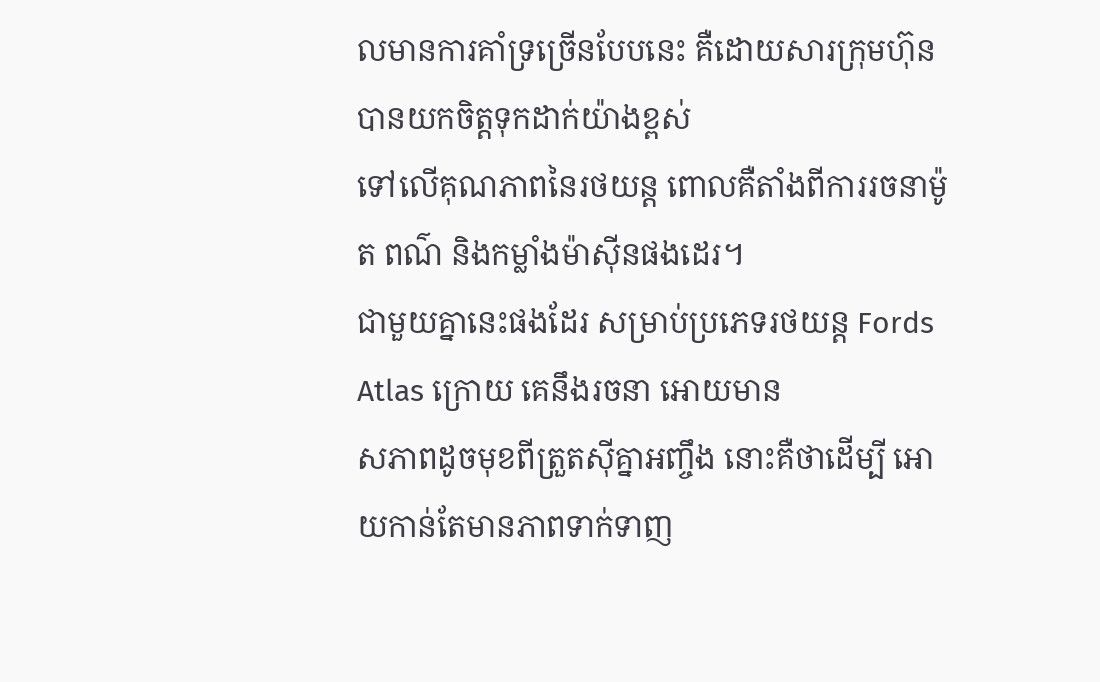លមានការគាំទ្រច្រើនបែបនេះ គឺដោយសារក្រុមហ៊ុន បានយកចិត្ដទុកដាក់យ៉ាងខ្ពស់
ទៅលើគុណភាពនៃរថយន្ដ ពោលគឺតាំងពីការរចនាម៉ូត ពណ៌ និងកម្លាំងម៉ាស៊ីនផងដេរ។
ជាមួយគ្នានេះផងដែរ សម្រាប់ប្រភេទរថយន្ដ Fords Atlas ក្រោយ គេនឹងរចនា អោយមាន
សភាពដូចមុខពីត្រួតស៊ីគ្នាអញ្ចឹង នោះគឺថាដើម្បី អោយកាន់តែមានភាពទាក់ទាញ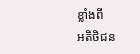ខ្លាំងពី
អតិថិជន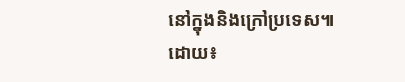នៅក្នុងនិងក្រៅប្រទេស៕
ដោយ៖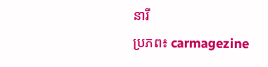នារី
ប្រភព៖ carmagezine